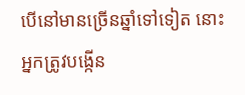បើនៅមានច្រើនឆ្នាំទៅទៀត នោះអ្នកត្រូវបង្កើន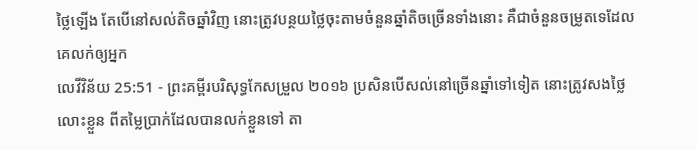ថ្លៃឡើង តែបើនៅសល់តិចឆ្នាំវិញ នោះត្រូវបន្ថយថ្លៃចុះតាមចំនួនឆ្នាំតិចច្រើនទាំងនោះ គឺជាចំនួនចម្រូតទេដែលគេលក់ឲ្យអ្នក
លេវីវិន័យ 25:51 - ព្រះគម្ពីរបរិសុទ្ធកែសម្រួល ២០១៦ ប្រសិនបើសល់នៅច្រើនឆ្នាំទៅទៀត នោះត្រូវសងថ្លៃលោះខ្លួន ពីតម្លៃប្រាក់ដែលបានលក់ខ្លួនទៅ តា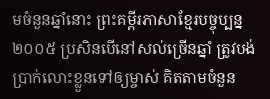មចំនួនឆ្នាំនោះ ព្រះគម្ពីរភាសាខ្មែរបច្ចុប្បន្ន ២០០៥ ប្រសិនបើនៅសល់ច្រើនឆ្នាំ ត្រូវបង់ប្រាក់លោះខ្លួនទៅឲ្យម្ចាស់ គិតតាមចំនួន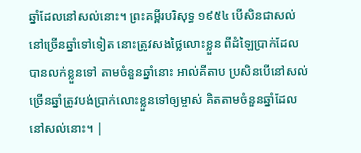ឆ្នាំដែលនៅសល់នោះ។ ព្រះគម្ពីរបរិសុទ្ធ ១៩៥៤ បើសិនជាសល់នៅច្រើនឆ្នាំទៅទៀត នោះត្រូវសងថ្លៃលោះខ្លួន ពីដំឡៃប្រាក់ដែលបានលក់ខ្លួនទៅ តាមចំនួនឆ្នាំនោះ អាល់គីតាប ប្រសិនបើនៅសល់ច្រើនឆ្នាំត្រូវបង់ប្រាក់លោះខ្លួនទៅឲ្យម្ចាស់ គិតតាមចំនួនឆ្នាំដែលនៅសល់នោះ។ |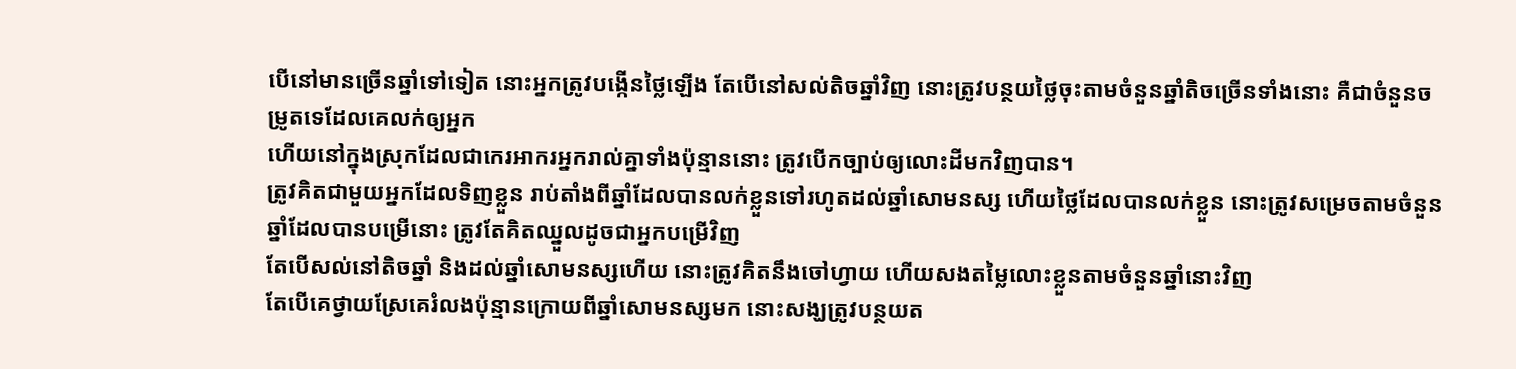បើនៅមានច្រើនឆ្នាំទៅទៀត នោះអ្នកត្រូវបង្កើនថ្លៃឡើង តែបើនៅសល់តិចឆ្នាំវិញ នោះត្រូវបន្ថយថ្លៃចុះតាមចំនួនឆ្នាំតិចច្រើនទាំងនោះ គឺជាចំនួនចម្រូតទេដែលគេលក់ឲ្យអ្នក
ហើយនៅក្នុងស្រុកដែលជាកេរអាករអ្នករាល់គ្នាទាំងប៉ុន្មាននោះ ត្រូវបើកច្បាប់ឲ្យលោះដីមកវិញបាន។
ត្រូវគិតជាមួយអ្នកដែលទិញខ្លួន រាប់តាំងពីឆ្នាំដែលបានលក់ខ្លួនទៅរហូតដល់ឆ្នាំសោមនស្ស ហើយថ្លៃដែលបានលក់ខ្លួន នោះត្រូវសម្រេចតាមចំនួនឆ្នាំដែលបានបម្រើនោះ ត្រូវតែគិតឈ្នួលដូចជាអ្នកបម្រើវិញ
តែបើសល់នៅតិចឆ្នាំ និងដល់ឆ្នាំសោមនស្សហើយ នោះត្រូវគិតនឹងចៅហ្វាយ ហើយសងតម្លៃលោះខ្លួនតាមចំនួនឆ្នាំនោះវិញ
តែបើគេថ្វាយស្រែគេរំលងប៉ុន្មានក្រោយពីឆ្នាំសោមនស្សមក នោះសង្ឃត្រូវបន្ថយត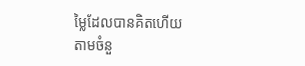ម្លៃដែលបានគិតហើយ តាមចំនួ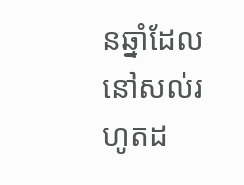នឆ្នាំដែលនៅសល់រហូតដ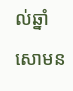ល់ឆ្នាំសោមន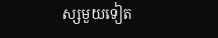ស្សមួយទៀត